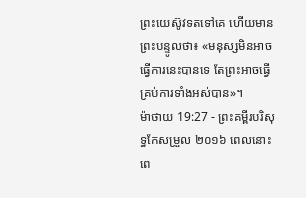ព្រះយេស៊ូវទតទៅគេ ហើយមានព្រះបន្ទូលថា៖ «មនុស្សមិនអាចធ្វើការនេះបានទេ តែព្រះអាចធ្វើគ្រប់ការទាំងអស់បាន»។
ម៉ាថាយ 19:27 - ព្រះគម្ពីរបរិសុទ្ធកែសម្រួល ២០១៦ ពេលនោះ ពេ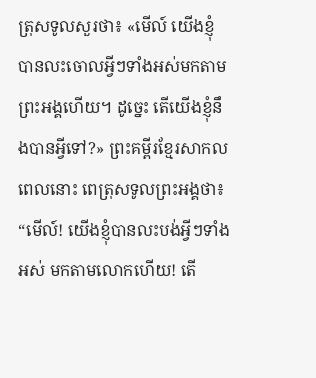ត្រុសទូលសួរថា៖ «មើល៍ យើងខ្ញុំបានលះចោលអ្វីៗទាំងអស់មកតាមព្រះអង្គហើយ។ ដូច្នេះ តើយើងខ្ញុំនឹងបានអ្វីទៅ?» ព្រះគម្ពីរខ្មែរសាកល ពេលនោះ ពេត្រុសទូលព្រះអង្គថា៖ “មើល៍! យើងខ្ញុំបានលះបង់អ្វីៗទាំងអស់ មកតាមលោកហើយ! តើ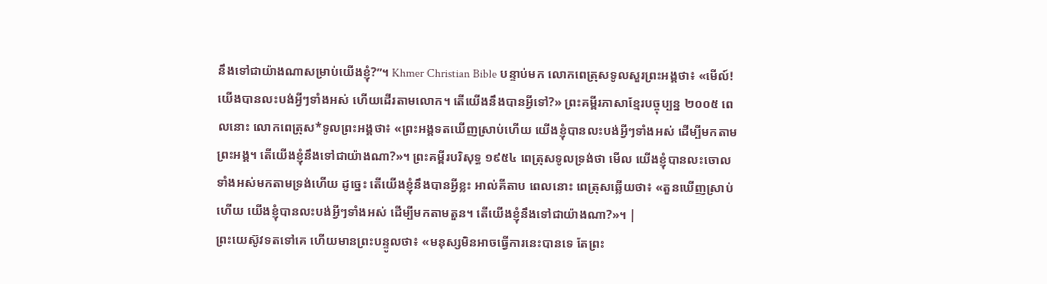នឹងទៅជាយ៉ាងណាសម្រាប់យើងខ្ញុំ?”។ Khmer Christian Bible បន្ទាប់មក លោកពេត្រុសទូលសួរព្រះអង្គថា៖ «មើល៍! យើងបានលះបង់អ្វីៗទាំងអស់ ហើយដើរតាមលោក។ តើយើងនឹងបានអ្វីទៅ?» ព្រះគម្ពីរភាសាខ្មែរបច្ចុប្បន្ន ២០០៥ ពេលនោះ លោកពេត្រុស*ទូលព្រះអង្គថា៖ «ព្រះអង្គទតឃើញស្រាប់ហើយ យើងខ្ញុំបានលះបង់អ្វីៗទាំងអស់ ដើម្បីមកតាមព្រះអង្គ។ តើយើងខ្ញុំនឹងទៅជាយ៉ាងណា?»។ ព្រះគម្ពីរបរិសុទ្ធ ១៩៥៤ ពេត្រុសទូលទ្រង់ថា មើល យើងខ្ញុំបានលះចោលទាំងអស់មកតាមទ្រង់ហើយ ដូច្នេះ តើយើងខ្ញុំនឹងបានអ្វីខ្លះ អាល់គីតាប ពេលនោះ ពេត្រុសឆ្លើយថា៖ «តួនឃើញស្រាប់ហើយ យើងខ្ញុំបានលះបង់អ្វីៗទាំងអស់ ដើម្បីមកតាមតួន។ តើយើងខ្ញុំនឹងទៅជាយ៉ាងណា?»។ |
ព្រះយេស៊ូវទតទៅគេ ហើយមានព្រះបន្ទូលថា៖ «មនុស្សមិនអាចធ្វើការនេះបានទេ តែព្រះ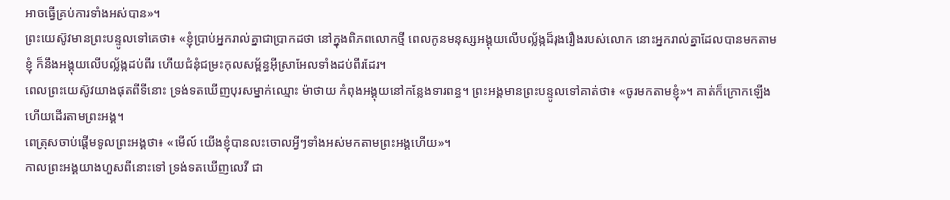អាចធ្វើគ្រប់ការទាំងអស់បាន»។
ព្រះយេស៊ូវមានព្រះបន្ទូលទៅគេថា៖ «ខ្ញុំប្រាប់អ្នករាល់គ្នាជាប្រាកដថា នៅក្នុងពិភពលោកថ្មី ពេលកូនមនុស្សអង្គុយលើបល្ល័ង្កដ៏រុងរឿងរបស់លោក នោះអ្នករាល់គ្នាដែលបានមកតាមខ្ញុំ ក៏នឹងអង្គុយលើបល្ល័ង្កដប់ពីរ ហើយជំនុំជម្រះកុលសម្ព័ន្ធអ៊ីស្រាអែលទាំងដប់ពីរដែរ។
ពេលព្រះយេស៊ូវយាងផុតពីទីនោះ ទ្រង់ទតឃើញបុរសម្នាក់ឈ្មោះ ម៉ាថាយ កំពុងអង្គុយនៅកន្លែងទារពន្ធ។ ព្រះអង្គមានព្រះបន្ទូលទៅគាត់ថា៖ «ចូរមកតាមខ្ញុំ»។ គាត់ក៏ក្រោកឡើង ហើយដើរតាមព្រះអង្គ។
ពេត្រុសចាប់ផ្ដើមទូលព្រះអង្គថា៖ «មើល៍ យើងខ្ញុំបានលះចោលអ្វីៗទាំងអស់មកតាមព្រះអង្គហើយ»។
កាលព្រះអង្គយាងហួសពីនោះទៅ ទ្រង់ទតឃើញលេវី ជា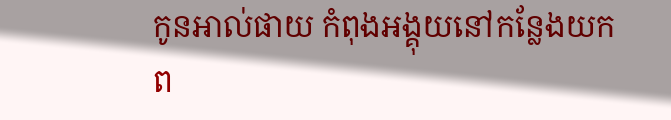កូនអាល់ផាយ កំពុងអង្គុយនៅកន្លែងយកព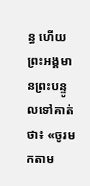ន្ធ ហើយព្រះអង្គមានព្រះបន្ទូលទៅគាត់ថា៖ «ចូរមកតាម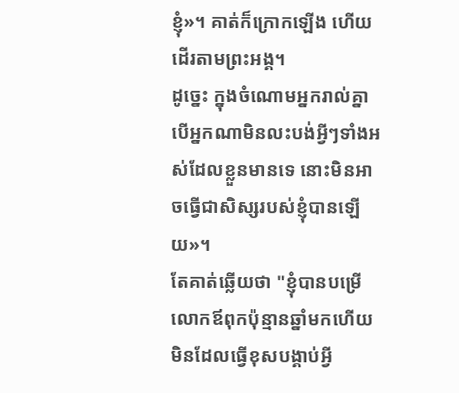ខ្ញុំ»។ គាត់ក៏ក្រោកឡើង ហើយដើរតាមព្រះអង្គ។
ដូច្នេះ ក្នុងចំណោមអ្នករាល់គ្នា បើអ្នកណាមិនលះបង់អ្វីៗទាំងអស់ដែលខ្លួនមានទេ នោះមិនអាចធ្វើជាសិស្សរបស់ខ្ញុំបានឡើយ»។
តែគាត់ឆ្លើយថា "ខ្ញុំបានបម្រើលោកឪពុកប៉ុន្មានឆ្នាំមកហើយ មិនដែលធ្វើខុសបង្គាប់អ្វី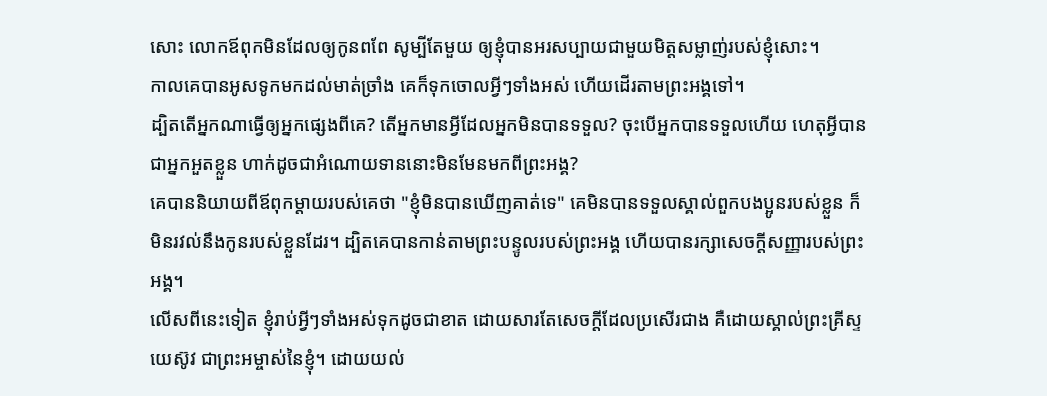សោះ លោកឪពុកមិនដែលឲ្យកូនពពែ សូម្បីតែមួយ ឲ្យខ្ញុំបានអរសប្បាយជាមួយមិត្តសម្លាញ់របស់ខ្ញុំសោះ។
កាលគេបានអូសទូកមកដល់មាត់ច្រាំង គេក៏ទុកចោលអ្វីៗទាំងអស់ ហើយដើរតាមព្រះអង្គទៅ។
ដ្បិតតើអ្នកណាធ្វើឲ្យអ្នកផ្សេងពីគេ? តើអ្នកមានអ្វីដែលអ្នកមិនបានទទួល? ចុះបើអ្នកបានទទួលហើយ ហេតុអ្វីបានជាអ្នកអួតខ្លួន ហាក់ដូចជាអំណោយទាននោះមិនមែនមកពីព្រះអង្គ?
គេបាននិយាយពីឪពុកម្តាយរបស់គេថា "ខ្ញុំមិនបានឃើញគាត់ទេ" គេមិនបានទទួលស្គាល់ពួកបងប្អូនរបស់ខ្លួន ក៏មិនរវល់នឹងកូនរបស់ខ្លួនដែរ។ ដ្បិតគេបានកាន់តាមព្រះបន្ទូលរបស់ព្រះអង្គ ហើយបានរក្សាសេចក្ដីសញ្ញារបស់ព្រះអង្គ។
លើសពីនេះទៀត ខ្ញុំរាប់អ្វីៗទាំងអស់ទុកដូចជាខាត ដោយសារតែសេចក្ដីដែលប្រសើរជាង គឺដោយស្គាល់ព្រះគ្រីស្ទយេស៊ូវ ជាព្រះអម្ចាស់នៃខ្ញុំ។ ដោយយល់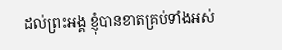ដល់ព្រះអង្គ ខ្ញុំបានខាតគ្រប់ទាំងអស់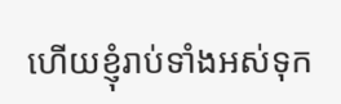ហើយខ្ញុំរាប់ទាំងអស់ទុក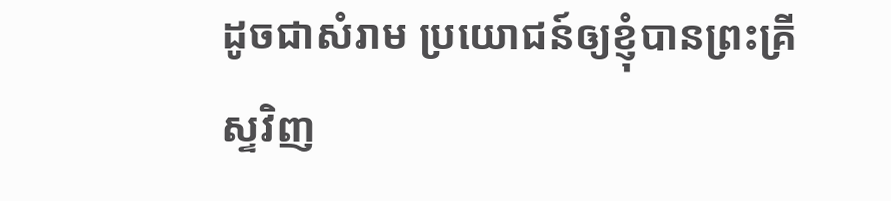ដូចជាសំរាម ប្រយោជន៍ឲ្យខ្ញុំបានព្រះគ្រីស្ទវិញ